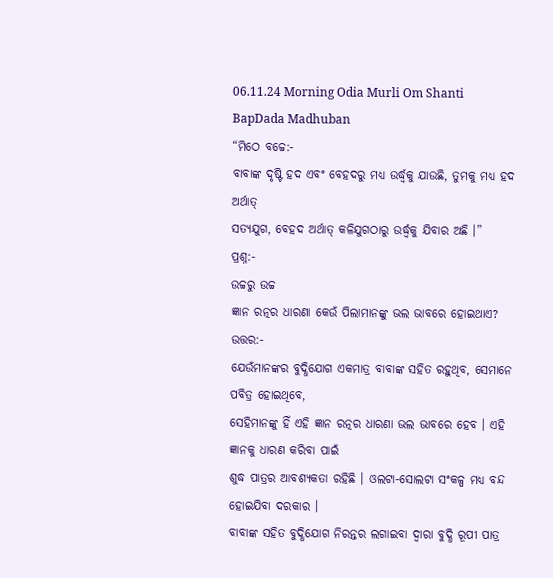06.11.24 Morning Odia Murli Om Shanti BapDada Madhuban
“ମିଠେ ବଚ୍ଚେ:-
ବାବାଙ୍କ ଦୃଷ୍ଟି ହଦ ଏବଂ ବେହଦରୁ ମଧ୍ୟ ଉର୍ଦ୍ଧ୍ୱକୁ ଯାଉଛି, ତୁମକୁ ମଧ୍ୟ ହଦ ଅର୍ଥାତ୍
ସତ୍ୟଯୁଗ, ବେହଦ ଅର୍ଥାତ୍ କଳିଯୁଗଠାରୁ ଉର୍ଦ୍ଧ୍ୱକୁ ଯିବାର ଅଛି ।”
ପ୍ରଶ୍ନ:-
ଉଚ୍ଚରୁ ଉଚ୍ଚ
ଜ୍ଞାନ ରତ୍ନର ଧାରଣା କେଉଁ ପିଲାମାନଙ୍କୁ ଭଲ ଭାବରେ ହୋଇଥାଏ?
ଉତ୍ତର:-
ଯେଉଁମାନଙ୍କର ବୁଦ୍ଧିଯୋଗ ଏକମାତ୍ର ବାବାଙ୍କ ସହିତ ରହୁଥିବ, ସେମାନେ ପବିତ୍ର ହୋଇଥିବେ,
ସେହିମାନଙ୍କୁ ହିଁ ଏହି ଜ୍ଞାନ ରତ୍ନର ଧାରଣା ଭଲ ଭାବରେ ହେବ । ଏହି ଜ୍ଞାନକୁ ଧାରଣ କରିବା ପାଇଁ
ଶୁଦ୍ଧ ପାତ୍ରର ଆବଶ୍ୟକତା ରହିଛି । ଓଲଟା-ସୋଲଟା ସଂକଳ୍ପ ମଧ୍ୟ ବନ୍ଦ ହୋଇଯିବା ଦରକାର ।
ବାବାଙ୍କ ସହିତ ବୁଦ୍ଧିଯୋଗ ନିରନ୍ତର ଲଗାଇବା ଦ୍ୱାରା ବୁଦ୍ଧି ରୂପୀ ପାତ୍ର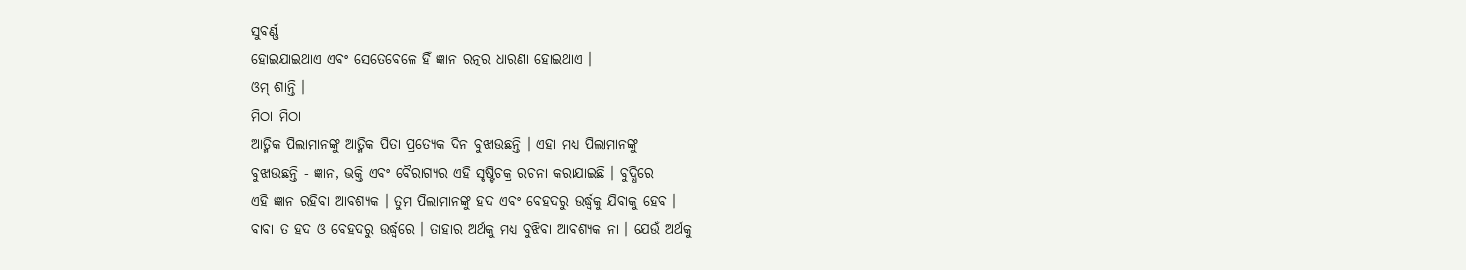ସୁବର୍ଣ୍ଣ
ହୋଇଯାଇଥାଏ ଏବଂ ସେତେବେଳେ ହିଁ ଜ୍ଞାନ ରତ୍ନର ଧାରଣା ହୋଇଥାଏ ।
ଓମ୍ ଶାନ୍ତି ।
ମିଠା ମିଠା
ଆତ୍ମିକ ପିଲାମାନଙ୍କୁ ଆତ୍ମିକ ପିତା ପ୍ରତ୍ୟେକ ଦିନ ବୁଝାଉଛନ୍ତି । ଏହା ମଧ୍ୟ ପିଲାମାନଙ୍କୁ
ବୁଝାଉଛନ୍ତି - ଜ୍ଞାନ, ଭକ୍ତି ଏବଂ ବୈରାଗ୍ୟର ଏହି ସୃଷ୍ଟିଚକ୍ର ରଚନା କରାଯାଇଛି । ବୁଦ୍ଧିରେ
ଏହି ଜ୍ଞାନ ରହିବା ଆବଶ୍ୟକ । ତୁମ ପିଲାମାନଙ୍କୁ ହଦ ଏବଂ ବେହଦରୁ ଉର୍ଦ୍ଧ୍ୱକୁ ଯିବାକୁ ହେବ ।
ବାବା ତ ହଦ ଓ ବେହଦରୁ ଉର୍ଦ୍ଧ୍ୱରେ । ତାହାର ଅର୍ଥକୁ ମଧ୍ୟ ବୁଝିବା ଆବଶ୍ୟକ ନା । ଯେଉଁ ଅର୍ଥକୁ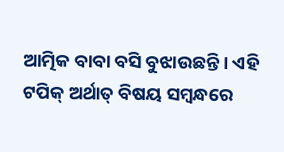ଆତ୍ମିକ ବାବା ବସି ବୁଝାଉଛନ୍ତି । ଏହି ଟପିକ୍ ଅର୍ଥାତ୍ ବିଷୟ ସମ୍ବନ୍ଧରେ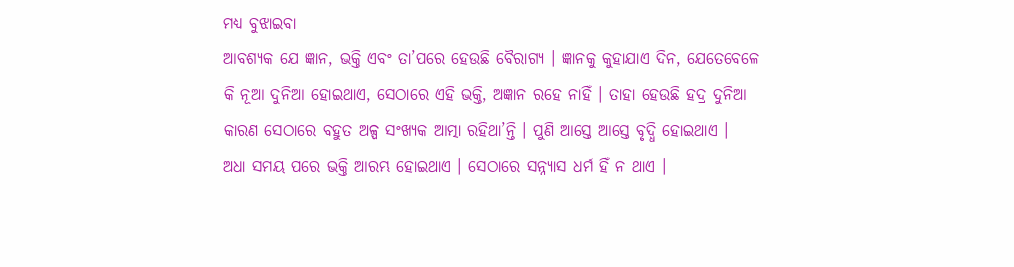ମଧ୍ୟ ବୁଝାଇବା
ଆବଶ୍ୟକ ଯେ ଜ୍ଞାନ, ଭକ୍ତି ଏବଂ ତା’ପରେ ହେଉଛି ବୈରାଗ୍ୟ । ଜ୍ଞାନକୁ କୁହାଯାଏ ଦିନ, ଯେତେବେଳେ
କି ନୂଆ ଦୁନିଆ ହୋଇଥାଏ, ସେଠାରେ ଏହି ଭକ୍ତି, ଅଜ୍ଞାନ ରହେ ନାହିଁ । ତାହା ହେଉଛି ହଦ୍ର ଦୁନିଆ
କାରଣ ସେଠାରେ ବହୁତ ଅଳ୍ପ ସଂଖ୍ୟକ ଆତ୍ମା ରହିଥା’ନ୍ତି । ପୁଣି ଆସ୍ତେ ଆସ୍ତେ ବୃଦ୍ଧି ହୋଇଥାଏ ।
ଅଧା ସମୟ ପରେ ଭକ୍ତି ଆରମ୍ଭ ହୋଇଥାଏ । ସେଠାରେ ସନ୍ନ୍ୟାସ ଧର୍ମ ହିଁ ନ ଥାଏ ।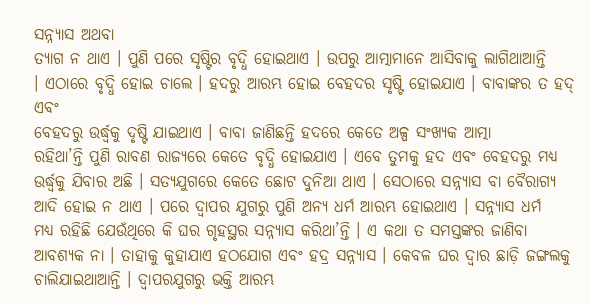ସନ୍ନ୍ୟାସ ଅଥବା
ତ୍ୟାଗ ନ ଥାଏ । ପୁଣି ପରେ ସୃଷ୍ଟିର ବୃଦ୍ଧି ହୋଇଥାଏ । ଉପରୁ ଆତ୍ମାମାନେ ଆସିବାକୁ ଲାଗିଥାଆନ୍ତି
। ଏଠାରେ ବୃଦ୍ଧି ହୋଇ ଚାଲେ । ହଦରୁ ଆରମ୍ଭ ହୋଇ ବେହଦର ସୃଷ୍ଟି ହୋଇଯାଏ । ବାବାଙ୍କର ତ ହଦ୍ ଏବଂ
ବେହଦରୁ ଉର୍ଦ୍ଧ୍ୱକୁ ଦୃଷ୍ଟି ଯାଇଥାଏ । ବାବା ଜାଣିଛନ୍ତି ହଦରେ କେତେ ଅଳ୍ପ ସଂଖ୍ୟକ ଆତ୍ମା
ରହିଥା’ନ୍ତି ପୁଣି ରାବଣ ରାଜ୍ୟରେ କେତେ ବୃଦ୍ଧି ହୋଇଯାଏ । ଏବେ ତୁମକୁ ହଦ ଏବଂ ବେହଦରୁ ମଧ୍ୟ
ଉର୍ଦ୍ଧ୍ୱକୁ ଯିବାର ଅଛି । ସତ୍ୟଯୁଗରେ କେତେ ଛୋଟ ଦୁନିଆ ଥାଏ । ସେଠାରେ ସନ୍ନ୍ୟାସ ବା ବୈରାଗ୍ୟ
ଆଦି ହୋଇ ନ ଥାଏ । ପରେ ଦ୍ୱାପର ଯୁଗରୁ ପୁଣି ଅନ୍ୟ ଧର୍ମ ଆରମ୍ଭ ହୋଇଥାଏ । ସନ୍ନ୍ୟାସ ଧର୍ମ
ମଧ୍ୟ ରହିଛି ଯେଉଁଥିରେ କି ଘର ଗୃହସ୍ଥର ସନ୍ନ୍ୟାସ କରିଥା’ନ୍ତି । ଏ କଥା ତ ସମସ୍ତଙ୍କର ଜାଣିବା
ଆବଶ୍ୟକ ନା । ତାହାକୁ କୁହାଯାଏ ହଠଯୋଗ ଏବଂ ହଦ୍ର ସନ୍ନ୍ୟାସ । କେବଳ ଘର ଦ୍ୱାର ଛାଡ଼ି ଜଙ୍ଗଲକୁ
ଚାଲିଯାଇଥାଆନ୍ତି । ଦ୍ୱାପରଯୁଗରୁ ଭକ୍ତି ଆରମ୍ଭ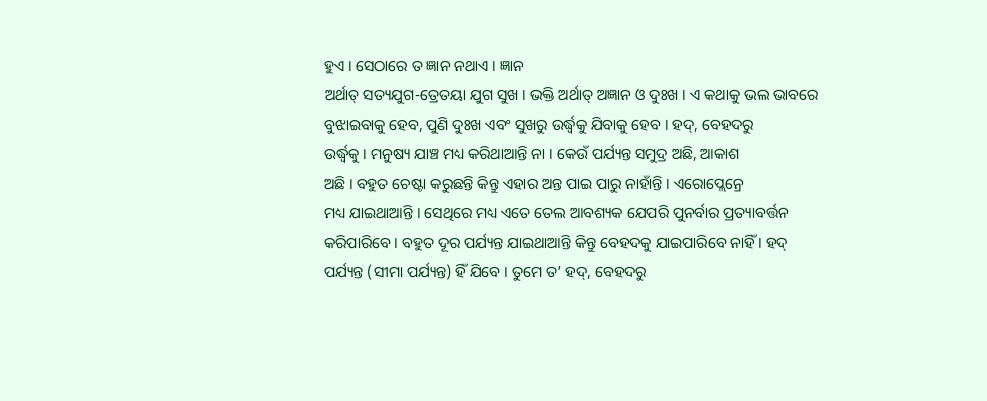ହୁଏ । ସେଠାରେ ତ ଜ୍ଞାନ ନଥାଏ । ଜ୍ଞାନ
ଅର୍ଥାତ୍ ସତ୍ୟଯୁଗ-ତ୍ରେତୟା ଯୁଗ ସୁଖ । ଭକ୍ତି ଅର୍ଥାତ୍ ଅଜ୍ଞାନ ଓ ଦୁଃଖ । ଏ କଥାକୁ ଭଲ ଭାବରେ
ବୁଝାଇବାକୁ ହେବ, ପୁଣି ଦୁଃଖ ଏବଂ ସୁଖରୁ ଉର୍ଦ୍ଧ୍ୱକୁ ଯିବାକୁ ହେବ । ହଦ୍, ବେହଦରୁ
ଉର୍ଦ୍ଧ୍ୱକୁ । ମନୁଷ୍ୟ ଯାଞ୍ଚ ମଧ୍ୟ କରିଥାଆନ୍ତି ନା । କେଉଁ ପର୍ଯ୍ୟନ୍ତ ସମୁଦ୍ର ଅଛି, ଆକାଶ
ଅଛି । ବହୁତ ଚେଷ୍ଟା କରୁଛନ୍ତି କିନ୍ତୁ ଏହାର ଅନ୍ତ ପାଇ ପାରୁ ନାହାଁନ୍ତି । ଏରୋପ୍ଲେନ୍ରେ
ମଧ୍ୟ ଯାଇଥାଆନ୍ତି । ସେଥିରେ ମଧ୍ୟ ଏତେ ତେଲ ଆବଶ୍ୟକ ଯେପରି ପୁନର୍ବାର ପ୍ରତ୍ୟାବର୍ତ୍ତନ
କରିପାରିବେ । ବହୁତ ଦୂର ପର୍ଯ୍ୟନ୍ତ ଯାଇଥାଆନ୍ତି କିନ୍ତୁ ବେହଦକୁ ଯାଇପାରିବେ ନାହିଁ । ହଦ୍
ପର୍ଯ୍ୟନ୍ତ (ସୀମା ପର୍ଯ୍ୟନ୍ତ) ହିଁ ଯିବେ । ତୁମେ ତ’ ହଦ୍, ବେହଦରୁ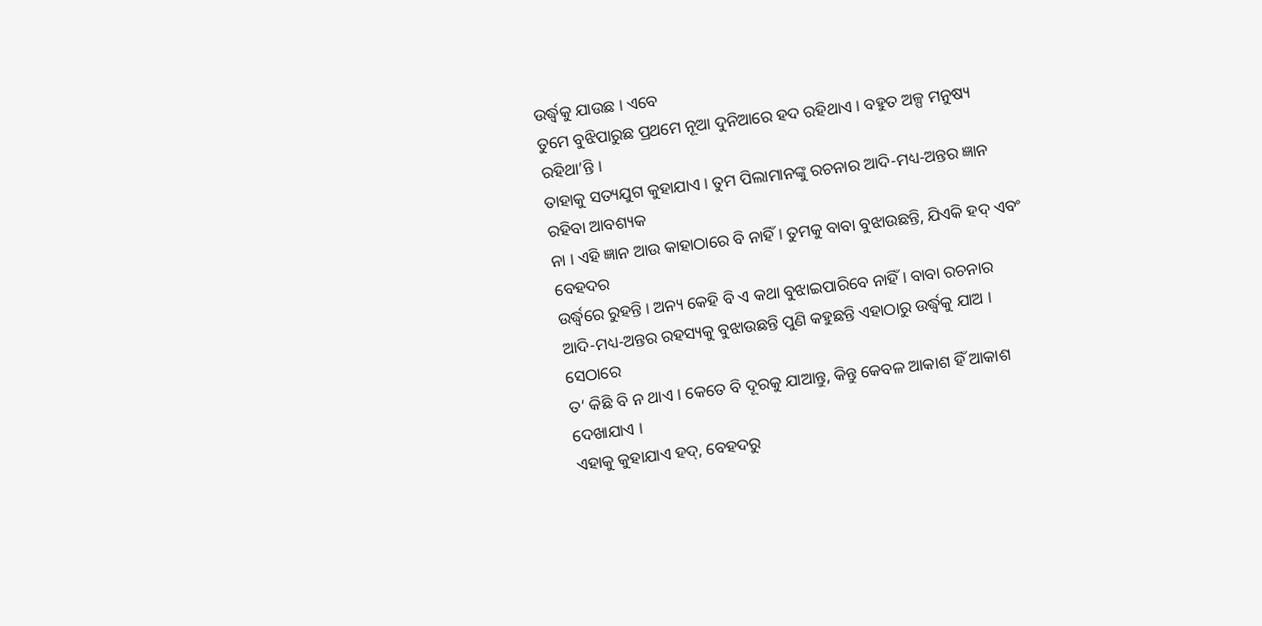ଉର୍ଦ୍ଧ୍ୱକୁ ଯାଉଛ । ଏବେ
ତୁମେ ବୁଝିପାରୁଛ ପ୍ରଥମେ ନୂଆ ଦୁନିଆରେ ହଦ ରହିଥାଏ । ବହୁତ ଅଳ୍ପ ମନୁଷ୍ୟ ରହିଥା’ନ୍ତି ।
ତାହାକୁ ସତ୍ୟଯୁଗ କୁହାଯାଏ । ତୁମ ପିଲାମାନଙ୍କୁ ରଚନାର ଆଦି-ମଧ୍ୟ-ଅନ୍ତର ଜ୍ଞାନ ରହିବା ଆବଶ୍ୟକ
ନା । ଏହି ଜ୍ଞାନ ଆଉ କାହାଠାରେ ବି ନାହିଁ । ତୁମକୁ ବାବା ବୁଝାଉଛନ୍ତି, ଯିଏକି ହଦ୍ ଏବଂ ବେହଦର
ଉର୍ଦ୍ଧ୍ୱରେ ରୁହନ୍ତି । ଅନ୍ୟ କେହି ବି ଏ କଥା ବୁଝାଇପାରିବେ ନାହିଁ । ବାବା ରଚନାର
ଆଦି-ମଧ୍ୟ-ଅନ୍ତର ରହସ୍ୟକୁ ବୁଝାଉଛନ୍ତି ପୁଣି କହୁଛନ୍ତି ଏହାଠାରୁ ଉର୍ଦ୍ଧ୍ୱକୁ ଯାଅ । ସେଠାରେ
ତ’ କିଛି ବି ନ ଥାଏ । କେତେ ବି ଦୂରକୁ ଯାଆନ୍ତୁ, କିନ୍ତୁ କେବଳ ଆକାଶ ହିଁ ଆକାଶ ଦେଖାଯାଏ ।
ଏହାକୁ କୁହାଯାଏ ହଦ୍, ବେହଦରୁ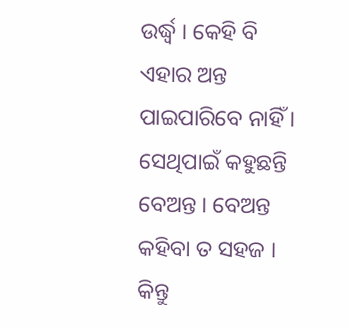ଉର୍ଦ୍ଧ୍ୱ । କେହି ବି ଏହାର ଅନ୍ତ ପାଇପାରିବେ ନାହିଁ ।
ସେଥିପାଇଁ କହୁଛନ୍ତି ବେଅନ୍ତ । ବେଅନ୍ତ କହିବା ତ ସହଜ । କିନ୍ତୁ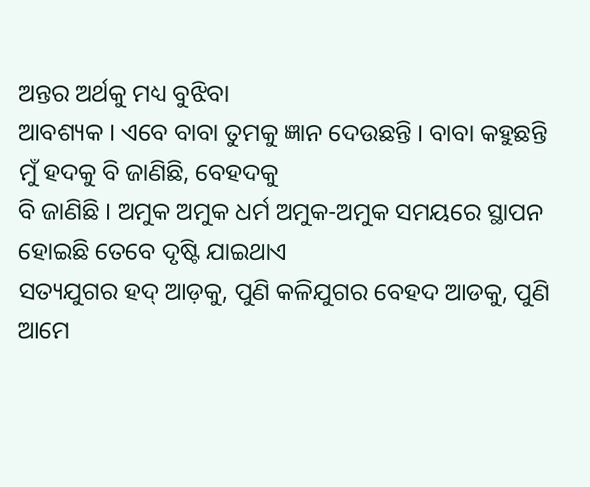ଅନ୍ତର ଅର୍ଥକୁ ମଧ୍ୟ ବୁଝିବା
ଆବଶ୍ୟକ । ଏବେ ବାବା ତୁମକୁ ଜ୍ଞାନ ଦେଉଛନ୍ତି । ବାବା କହୁଛନ୍ତି ମୁଁ ହଦକୁ ବି ଜାଣିଛି, ବେହଦକୁ
ବି ଜାଣିଛି । ଅମୁକ ଅମୁକ ଧର୍ମ ଅମୁକ-ଅମୁକ ସମୟରେ ସ୍ଥାପନ ହୋଇଛି ତେବେ ଦୃଷ୍ଟି ଯାଇଥାଏ
ସତ୍ୟଯୁଗର ହଦ୍ ଆଡ଼କୁ, ପୁଣି କଳିଯୁଗର ବେହଦ ଆଡକୁ, ପୁଣି ଆମେ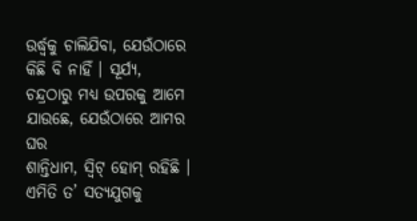ଉର୍ଦ୍ଧ୍ୱକୁ ଚାଲିଯିବା, ଯେଉଁଠାରେ
କିଛି ବି ନାହିଁ । ସୂର୍ଯ୍ୟ, ଚନ୍ଦ୍ରଠାରୁ ମଧ୍ୟ ଉପରକୁ ଆମେ ଯାଉଛେ, ଯେଉଁଠାରେ ଆମର ଘର
ଶାନ୍ତିଧାମ, ସ୍ୱିଟ୍ ହୋମ୍ ରହିଛି । ଏମିତି ତ’ ସତ୍ୟଯୁଗକୁ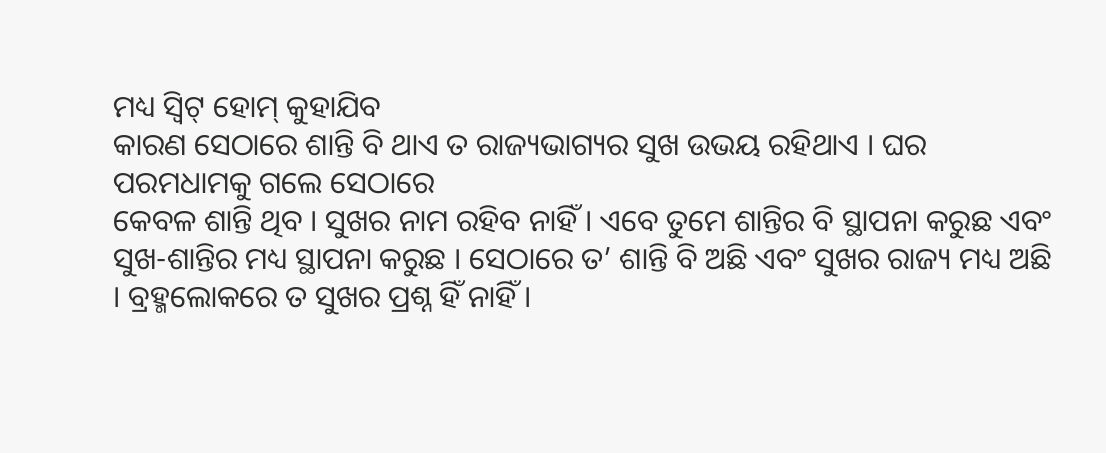ମଧ୍ୟ ସ୍ୱିଟ୍ ହୋମ୍ କୁହାଯିବ
କାରଣ ସେଠାରେ ଶାନ୍ତି ବି ଥାଏ ତ ରାଜ୍ୟଭାଗ୍ୟର ସୁଖ ଉଭୟ ରହିଥାଏ । ଘର ପରମଧାମକୁ ଗଲେ ସେଠାରେ
କେବଳ ଶାନ୍ତି ଥିବ । ସୁଖର ନାମ ରହିବ ନାହିଁ । ଏବେ ତୁମେ ଶାନ୍ତିର ବି ସ୍ଥାପନା କରୁଛ ଏବଂ
ସୁଖ-ଶାନ୍ତିର ମଧ୍ୟ ସ୍ଥାପନା କରୁଛ । ସେଠାରେ ତ’ ଶାନ୍ତି ବି ଅଛି ଏବଂ ସୁଖର ରାଜ୍ୟ ମଧ୍ୟ ଅଛି
। ବ୍ରହ୍ମଲୋକରେ ତ ସୁଖର ପ୍ରଶ୍ନ ହିଁ ନାହିଁ ।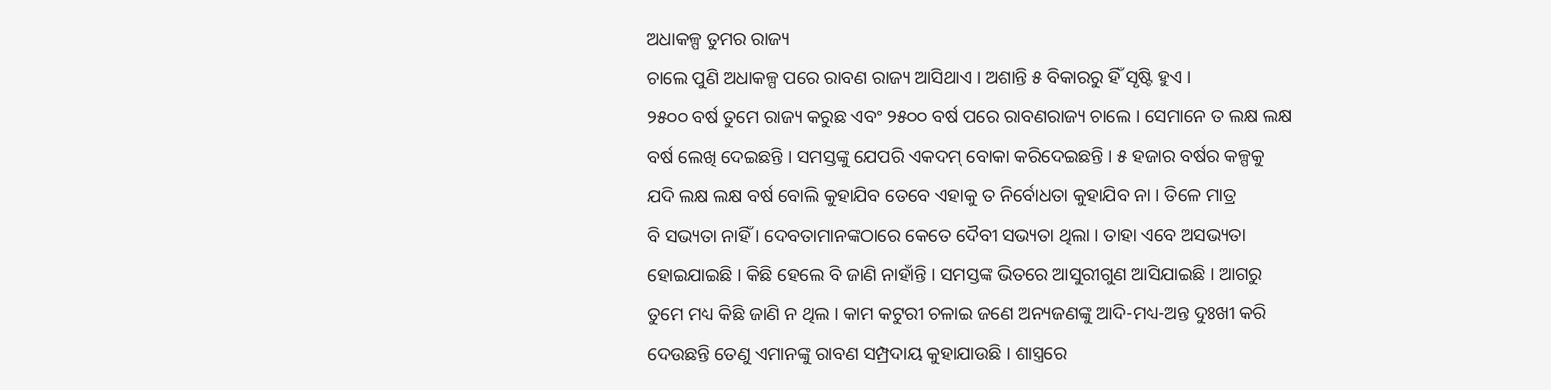ଅଧାକଳ୍ପ ତୁମର ରାଜ୍ୟ
ଚାଲେ ପୁଣି ଅଧାକଳ୍ପ ପରେ ରାବଣ ରାଜ୍ୟ ଆସିଥାଏ । ଅଶାନ୍ତି ୫ ବିକାରରୁ ହିଁ ସୃଷ୍ଟି ହୁଏ ।
୨୫୦୦ ବର୍ଷ ତୁମେ ରାଜ୍ୟ କରୁଛ ଏବଂ ୨୫୦୦ ବର୍ଷ ପରେ ରାବଣରାଜ୍ୟ ଚାଲେ । ସେମାନେ ତ ଲକ୍ଷ ଲକ୍ଷ
ବର୍ଷ ଲେଖି ଦେଇଛନ୍ତି । ସମସ୍ତଙ୍କୁ ଯେପରି ଏକଦମ୍ ବୋକା କରିଦେଇଛନ୍ତି । ୫ ହଜାର ବର୍ଷର କଳ୍ପକୁ
ଯଦି ଲକ୍ଷ ଲକ୍ଷ ବର୍ଷ ବୋଲି କୁହାଯିବ ତେବେ ଏହାକୁ ତ ନିର୍ବୋଧତା କୁହାଯିବ ନା । ତିଳେ ମାତ୍ର
ବି ସଭ୍ୟତା ନାହିଁ । ଦେବତାମାନଙ୍କଠାରେ କେତେ ଦୈବୀ ସଭ୍ୟତା ଥିଲା । ତାହା ଏବେ ଅସଭ୍ୟତା
ହୋଇଯାଇଛି । କିଛି ହେଲେ ବି ଜାଣି ନାହାଁନ୍ତି । ସମସ୍ତଙ୍କ ଭିତରେ ଆସୁରୀଗୁଣ ଆସିଯାଇଛି । ଆଗରୁ
ତୁମେ ମଧ୍ୟ କିଛି ଜାଣି ନ ଥିଲ । କାମ କଟୁରୀ ଚଳାଇ ଜଣେ ଅନ୍ୟଜଣଙ୍କୁ ଆଦି-ମଧ୍ୟ-ଅନ୍ତ ଦୁଃଖୀ କରି
ଦେଉଛନ୍ତି ତେଣୁ ଏମାନଙ୍କୁ ରାବଣ ସମ୍ପ୍ରଦାୟ କୁହାଯାଉଛି । ଶାସ୍ତ୍ରରେ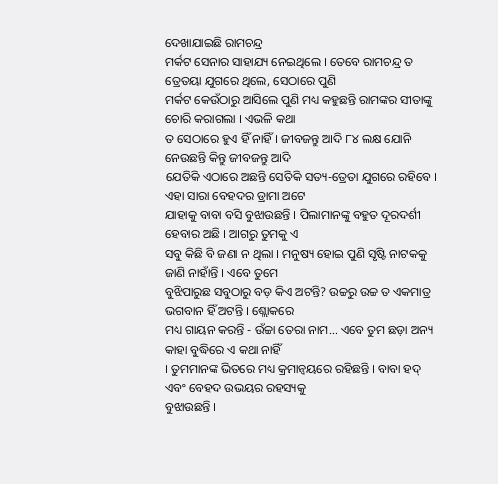ଦେଖାଯାଇଛି ରାମଚନ୍ଦ୍ର
ମର୍କଟ ସେନାର ସାହାଯ୍ୟ ନେଇଥିଲେ । ତେବେ ରାମଚନ୍ଦ୍ର ତ ତ୍ରେତୟା ଯୁଗରେ ଥିଲେ, ସେଠାରେ ପୁଣି
ମର୍କଟ କେଉଁଠାରୁ ଆସିଲେ ପୁଣି ମଧ୍ୟ କହୁଛନ୍ତି ରାମଙ୍କର ସୀତାଙ୍କୁ ଚୋରି କରାଗଲା । ଏଭଳି କଥା
ତ ସେଠାରେ ହୁଏ ହିଁ ନାହିଁ । ଜୀବଜନ୍ତୁ ଆଦି ୮୪ ଲକ୍ଷ ଯୋନି ନେଉଛନ୍ତି କିନ୍ତୁ ଜୀବଜନ୍ତୁ ଆଦି
ଯେତିକି ଏଠାରେ ଅଛନ୍ତି ସେତିକି ସତ୍ୟ-ତ୍ରେତା ଯୁଗରେ ରହିବେ । ଏହା ସାରା ବେହଦର ଡ୍ରାମା ଅଟେ
ଯାହାକୁ ବାବା ବସି ବୁଝାଉଛନ୍ତି । ପିଲାମାନଙ୍କୁ ବହୁତ ଦୂରଦର୍ଶୀ ହେବାର ଅଛି । ଆଗରୁ ତୁମକୁ ଏ
ସବୁ କିଛି ବି ଜଣା ନ ଥିଲା । ମନୁଷ୍ୟ ହୋଇ ପୁଣି ସୃଷ୍ଟି ନାଟକକୁ ଜାଣି ନାହାଁନ୍ତି । ଏବେ ତୁମେ
ବୁଝିପାରୁଛ ସବୁଠାରୁ ବଡ଼ କିଏ ଅଟନ୍ତି? ଉଚ୍ଚରୁ ଉଚ୍ଚ ତ ଏକମାତ୍ର ଭଗବାନ ହିଁ ଅଟନ୍ତି । ଶ୍ଲୋକରେ
ମଧ୍ୟ ଗାୟନ କରନ୍ତି - ଉଁଚ୍ଚା ତେରା ନାମ... ଏବେ ତୁମ ଛଡ଼ା ଅନ୍ୟ କାହା ବୁଦ୍ଧିରେ ଏ କଥା ନାହିଁ
। ତୁମମାନଙ୍କ ଭିତରେ ମଧ୍ୟ କ୍ରମାନ୍ୱୟରେ ରହିଛନ୍ତି । ବାବା ହଦ୍ ଏବଂ ବେହଦ ଉଭୟର ରହସ୍ୟକୁ
ବୁଝାଉଛନ୍ତି ।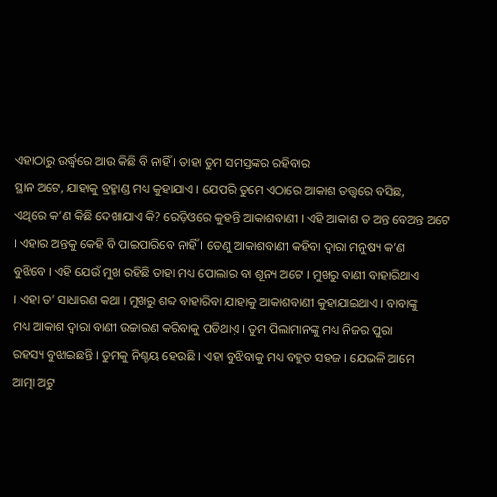ଏହାଠାରୁ ଉର୍ଦ୍ଧ୍ୱରେ ଆଉ କିଛି ବି ନାହିଁ । ତାହା ତୁମ ସମସ୍ତଙ୍କର ରହିବାର
ସ୍ଥାନ ଅଟେ, ଯାହାକୁ ବ୍ରହ୍ମାଣ୍ଡ ମଧ୍ୟ କୁହାଯାଏ । ଯେପରି ତୁମେ ଏଠାରେ ଆକାଶ ତତ୍ତ୍ୱରେ ବସିଛ,
ଏଥିରେ କ’ଣ କିଛି ଦେଖାଯାଏ କି? ରେଡ଼ିଓରେ କୁହନ୍ତି ଆକାଶବାଣୀ । ଏହି ଆକାଶ ତ ଅନ୍ତ ବେଅନ୍ତ ଅଟେ
। ଏହାର ଅନ୍ତକୁ କେହି ବି ପାଇପାରିବେ ନାହିଁ । ତେଣୁ ଆକାଶବାଣୀ କହିବା ଦ୍ୱାରା ମନୁଷ୍ୟ କ’ଣ
ବୁଝିବେ । ଏହି ଯେଉଁ ମୁଖ ରହିଛି ତାହା ମଧ୍ୟ ପୋଲାର ବା ଶୂନ୍ୟ ଅଟେ । ମୁଖରୁ ବାଣୀ ବାହାରିଥାଏ
। ଏହା ତ’ ସାଧାରଣ କଥା । ମୁଖରୁ ଶବ୍ଦ ବାହାରିବା ଯାହାକୁ ଆକାଶବାଣୀ କୁହାଯାଇଥାଏ । ବାବାଙ୍କୁ
ମଧ୍ୟ ଆକାଶ ଦ୍ୱାରା ବାଣୀ ଉଚ୍ଚାରଣ କରିବାକୁ ପଡିଥାଏ଼ । ତୁମ ପିଲାମାନଙ୍କୁ ମଧ୍ୟ ନିଜର ପୁରା
ରହସ୍ୟ ବୁଝାଇଛନ୍ତି । ତୁମକୁ ନିଶ୍ଚୟ ହେଉଛି । ଏହା ବୁଝିବାକୁ ମଧ୍ୟ ବହୁତ ସହଜ । ଯେଭଳି ଆମେ
ଆତ୍ମା ଅଟୁ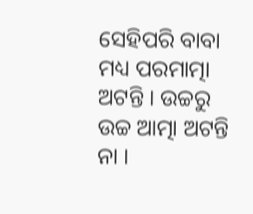ସେହିପରି ବାବା ମଧ୍ୟ ପରମାତ୍ମା ଅଟନ୍ତି । ଉଚ୍ଚରୁ ଉଚ୍ଚ ଆତ୍ମା ଅଟନ୍ତି ନା ।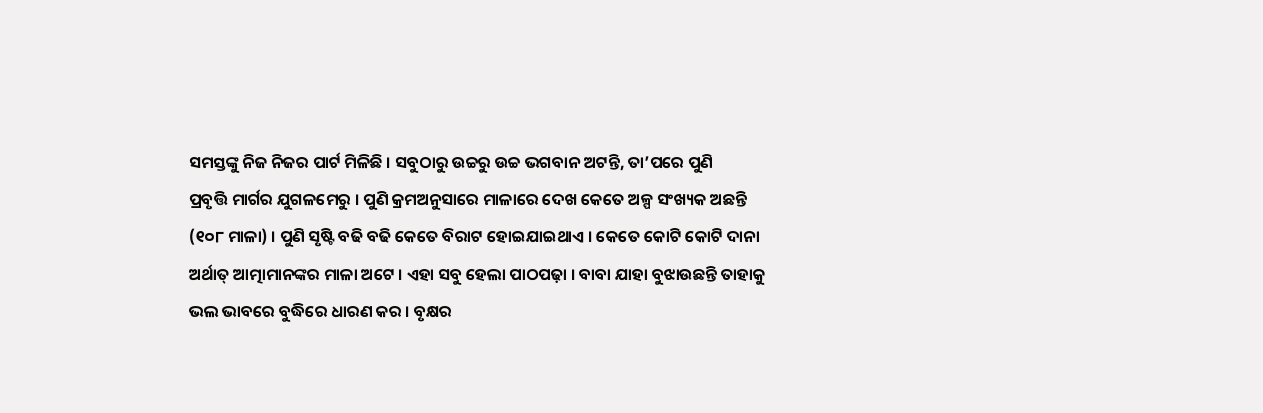ସମସ୍ତଙ୍କୁ ନିଜ ନିଜର ପାର୍ଟ ମିଳିଛି । ସବୁଠାରୁ ଉଚ୍ଚରୁ ଉଚ୍ଚ ଭଗବାନ ଅଟନ୍ତି, ତା’ପରେ ପୁଣି
ପ୍ରବୃତ୍ତି ମାର୍ଗର ଯୁଗଳମେରୁ । ପୁଣି କ୍ରମଅନୁସାରେ ମାଳାରେ ଦେଖ କେତେ ଅଳ୍ପ ସଂଖ୍ୟକ ଅଛନ୍ତି
(୧୦୮ ମାଳା) । ପୁଣି ସୃଷ୍ଟି ବଢି ବଢି କେତେ ବିରାଟ ହୋଇଯାଇଥାଏ । କେତେ କୋଟି କୋଟି ଦାନା
ଅର୍ଥାତ୍ ଆତ୍ମାମାନଙ୍କର ମାଳା ଅଟେ । ଏହା ସବୁ ହେଲା ପାଠପଢ଼ା । ବାବା ଯାହା ବୁଝାଉଛନ୍ତି ତାହାକୁ
ଭଲ ଭାବରେ ବୁଦ୍ଧିରେ ଧାରଣ କର । ବୃକ୍ଷର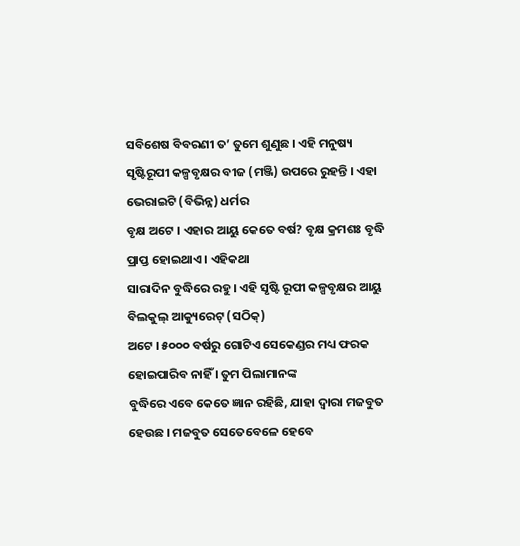ସବିଶେଷ ବିବରଣୀ ତ’ ତୁମେ ଶୁଣୁଛ । ଏହି ମନୁଷ୍ୟ
ସୃଷ୍ଟିରୂପୀ କଳ୍ପବୃକ୍ଷର ବୀଜ (ମଞ୍ଜି) ଉପରେ ରୁହନ୍ତି । ଏହା ଭେରାଇଟି (ବିଭିନ୍ନ) ଧର୍ମର
ବୃକ୍ଷ ଅଟେ । ଏହାର ଆୟୁ କେତେ ବର୍ଷ? ବୃକ୍ଷ କ୍ରମଶଃ ବୃଦ୍ଧି ପ୍ରାପ୍ତ ହୋଇଥାଏ । ଏହିକଥା
ସାରାଦିନ ବୁଦ୍ଧିରେ ରହୁ । ଏହି ସୃଷ୍ଟି ରୂପୀ କଳ୍ପବୃକ୍ଷର ଆୟୁ ବିଲକୁଲ୍ ଆକ୍ୟୁରେଟ୍ (ସଠିକ୍)
ଅଟେ । ୫୦୦୦ ବର୍ଷରୁ ଗୋଟିଏ ସେକେଣ୍ଡର ମଧ୍ୟ ଫରକ ହୋଇପାରିବ ନାହିଁ । ତୁମ ପିଲାମାନଙ୍କ
ବୁଦ୍ଧିରେ ଏବେ କେତେ ଜ୍ଞାନ ରହିଛି, ଯାହା ଦ୍ୱାରା ମଜବୁତ ହେଉଛ । ମଜବୁତ ସେତେବେଳେ ହେବେ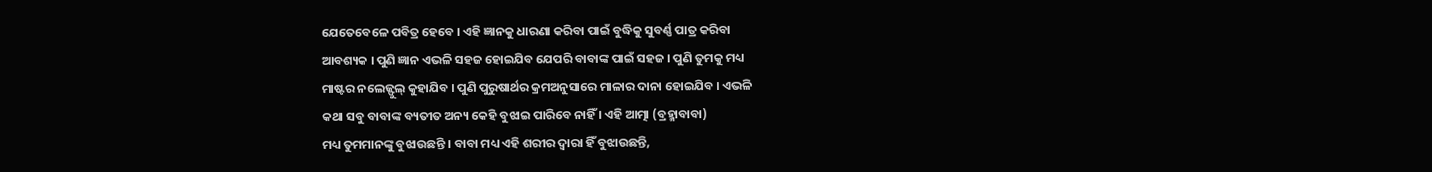ଯେତେବେଳେ ପବିତ୍ର ହେବେ । ଏହି ଜ୍ଞାନକୁ ଧାରଣା କରିବା ପାଇଁ ବୁଦ୍ଧିକୁ ସୁବର୍ଣ୍ଣ ପାତ୍ର କରିବା
ଆବଶ୍ୟକ । ପୁଣି ଜ୍ଞାନ ଏଭଳି ସହଜ ହୋଇଯିବ ଯେପରି ବାବାଙ୍କ ପାଇଁ ସହଜ । ପୁଣି ତୁମକୁ ମଧ୍ୟ
ମାଷ୍ଟର ନଲେଜ୍ଫୁଲ୍ କୁହାଯିବ । ପୁଣି ପୁରୁଷାର୍ଥର କ୍ରମଅନୁସାରେ ମାଳାର ଦାନା ହୋଇଯିବ । ଏଭଳି
କଥା ସବୁ ବାବାଙ୍କ ବ୍ୟତୀତ ଅନ୍ୟ କେହି ବୁଝାଇ ପାରିବେ ନାହିଁ । ଏହି ଆତ୍ମା (ବ୍ରହ୍ମାବାବା)
ମଧ୍ୟ ତୁମମାନଙ୍କୁ ବୁଝାଉଛନ୍ତି । ବାବା ମଧ୍ୟ ଏହି ଶରୀର ଦ୍ୱାରା ହିଁ ବୁଝାଉଛନ୍ତି,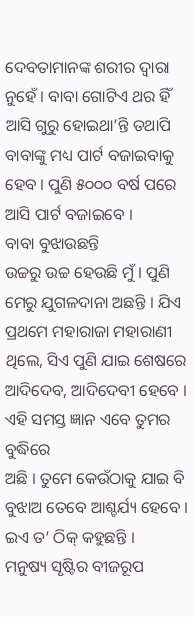ଦେବତାମାନଙ୍କ ଶରୀର ଦ୍ୱାରା ନୁହେଁ । ବାବା ଗୋଟିଏ ଥର ହିଁ ଆସି ଗୁରୁ ହୋଇଥା’ନ୍ତି ତଥାପି
ବାବାଙ୍କୁ ମଧ୍ୟ ପାର୍ଟ ବଜାଇବାକୁ ହେବ । ପୁଣି ୫୦୦୦ ବର୍ଷ ପରେ ଆସି ପାର୍ଟ ବଜାଇବେ ।
ବାବା ବୁଝାଉଛନ୍ତି
ଉଚ୍ଚରୁ ଉଚ୍ଚ ହେଉଛି ମୁଁ । ପୁଣି ମେରୁ ଯୁଗଳଦାନା ଅଛନ୍ତି । ଯିଏ ପ୍ରଥମେ ମହାରାଜା ମହାରାଣୀ
ଥିଲେ, ସିଏ ପୁଣି ଯାଇ ଶେଷରେ ଆଦିଦେବ, ଆଦିଦେବୀ ହେବେ । ଏହି ସମସ୍ତ ଜ୍ଞାନ ଏବେ ତୁମର ବୁଦ୍ଧିରେ
ଅଛି । ତୁମେ କେଉଁଠାକୁ ଯାଇ ବି ବୁଝାଅ ତେବେ ଆଶ୍ଚର୍ଯ୍ୟ ହେବେ । ଇଏ ତ’ ଠିକ୍ କହୁଛନ୍ତି ।
ମନୁଷ୍ୟ ସୃଷ୍ଟିର ବୀଜରୂପ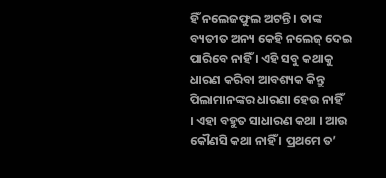ହିଁ ନଲେଜଫୁଲ ଅଟନ୍ତି । ତାଙ୍କ ବ୍ୟତୀତ ଅନ୍ୟ କେହି ନଲେଜ୍ ଦେଇ
ପାରିବେ ନାହିଁ । ଏହି ସବୁ କଥାକୁ ଧାରଣ କରିବା ଆବଶ୍ୟକ କିନ୍ତୁ ପିଲାମାନଙ୍କର ଧାରଣା ହେଉ ନାହିଁ
। ଏହା ବହୁତ ସାଧାରଣ କଥା । ଆଉ କୌଣସି କଥା ନାହିଁ । ପ୍ରଥମେ ତ’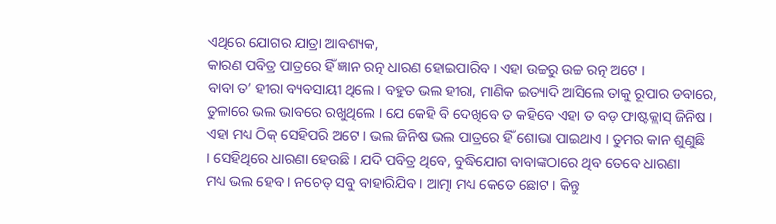ଏଥିରେ ଯୋଗର ଯାତ୍ରା ଆବଶ୍ୟକ,
କାରଣ ପବିତ୍ର ପାତ୍ରରେ ହିଁ ଜ୍ଞାନ ରତ୍ନ ଧାରଣ ହୋଇପାରିବ । ଏହା ଉଚ୍ଚରୁ ଉଚ୍ଚ ରତ୍ନ ଅଟେ ।
ବାବା ତ’ ହୀରା ବ୍ୟବସାୟୀ ଥିଲେ । ବହୁତ ଭଲ ହୀରା, ମାଣିକ ଇତ୍ୟାଦି ଆସିଲେ ତାକୁ ରୂପାର ଡବାରେ,
ତୁଳାରେ ଭଲ ଭାବରେ ରଖୁଥିଲେ । ଯେ କେହି ବି ଦେଖିବେ ତ କହିବେ ଏହା ତ ବଡ଼ ଫାଷ୍ଟକ୍ଲାସ୍ ଜିନିଷ ।
ଏହା ମଧ୍ୟ ଠିକ୍ ସେହିପରି ଅଟେ । ଭଲ ଜିନିଷ ଭଲ ପାତ୍ରରେ ହିଁ ଶୋଭା ପାଇଥାଏ । ତୁମର କାନ ଶୁଣୁଛି
। ସେହିଥିରେ ଧାରଣା ହେଉଛି । ଯଦି ପବିତ୍ର ଥିବେ, ବୁଦ୍ଧିଯୋଗ ବାବାଙ୍କଠାରେ ଥିବ ତେବେ ଧାରଣା
ମଧ୍ୟ ଭଲ ହେବ । ନଚେତ୍ ସବୁ ବାହାରିଯିବ । ଆତ୍ମା ମଧ୍ୟ କେତେ ଛୋଟ । କିନ୍ତୁ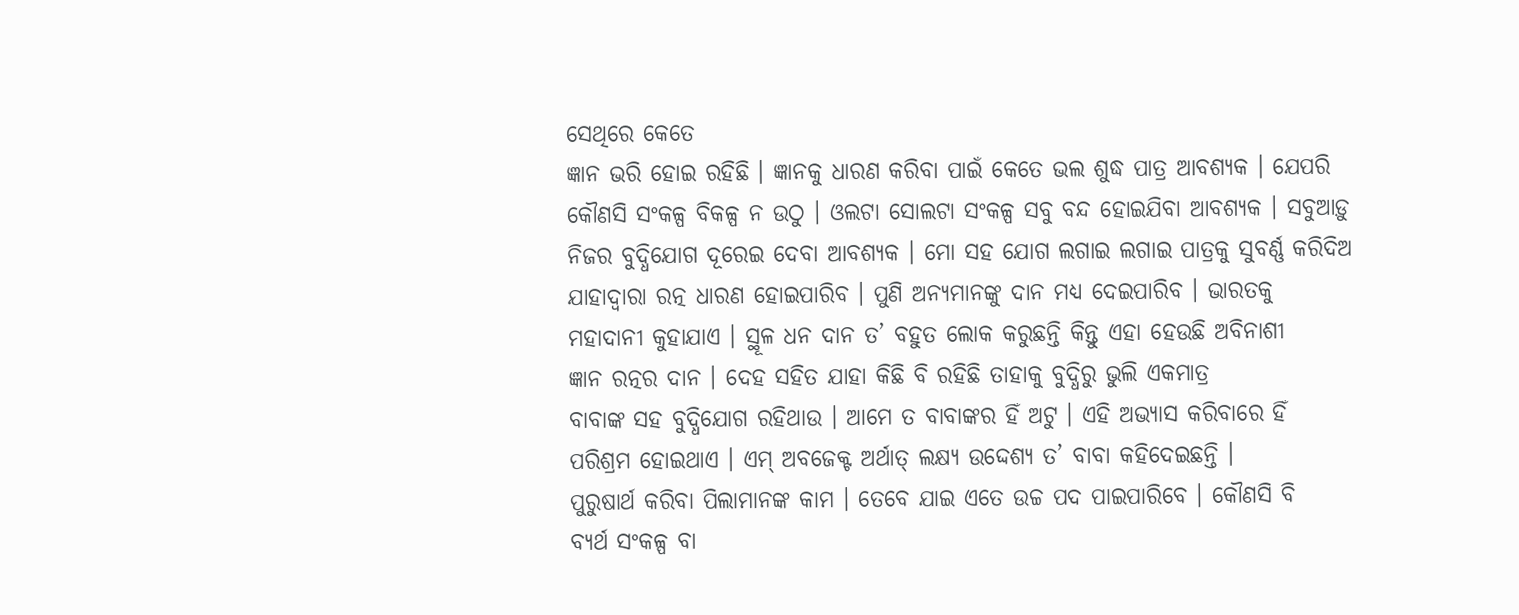ସେଥିରେ କେତେ
ଜ୍ଞାନ ଭରି ହୋଇ ରହିଛି । ଜ୍ଞାନକୁ ଧାରଣ କରିବା ପାଇଁ କେତେ ଭଲ ଶୁଦ୍ଧ ପାତ୍ର ଆବଶ୍ୟକ । ଯେପରି
କୌଣସି ସଂକଳ୍ପ ବିକଳ୍ପ ନ ଉଠୁ । ଓଲଟା ସୋଲଟା ସଂକଳ୍ପ ସବୁ ବନ୍ଦ ହୋଇଯିବା ଆବଶ୍ୟକ । ସବୁଆଡ଼ୁ
ନିଜର ବୁଦ୍ଧିଯୋଗ ଦୂରେଇ ଦେବା ଆବଶ୍ୟକ । ମୋ ସହ ଯୋଗ ଲଗାଇ ଲଗାଇ ପାତ୍ରକୁ ସୁବର୍ଣ୍ଣ କରିଦିଅ
ଯାହାଦ୍ୱାରା ରତ୍ନ ଧାରଣ ହୋଇପାରିବ । ପୁଣି ଅନ୍ୟମାନଙ୍କୁ ଦାନ ମଧ୍ୟ ଦେଇପାରିବ । ଭାରତକୁ
ମହାଦାନୀ କୁହାଯାଏ । ସ୍ଥୂଳ ଧନ ଦାନ ତ’ ବହୁତ ଲୋକ କରୁଛନ୍ତି କିନ୍ତୁ ଏହା ହେଉଛି ଅବିନାଶୀ
ଜ୍ଞାନ ରତ୍ନର ଦାନ । ଦେହ ସହିତ ଯାହା କିଛି ବି ରହିଛି ତାହାକୁ ବୁଦ୍ଧିରୁ ଭୁଲି ଏକମାତ୍ର
ବାବାଙ୍କ ସହ ବୁଦ୍ଧିଯୋଗ ରହିଥାଉ । ଆମେ ତ ବାବାଙ୍କର ହିଁ ଅଟୁ । ଏହି ଅଭ୍ୟାସ କରିବାରେ ହିଁ
ପରିଶ୍ରମ ହୋଇଥାଏ । ଏମ୍ ଅବଜେକ୍ଟ ଅର୍ଥାତ୍ ଲକ୍ଷ୍ୟ ଉଦ୍ଦେଶ୍ୟ ତ’ ବାବା କହିଦେଇଛନ୍ତି ।
ପୁରୁଷାର୍ଥ କରିବା ପିଲାମାନଙ୍କ କାମ । ତେବେ ଯାଇ ଏତେ ଉଚ୍ଚ ପଦ ପାଇପାରିବେ । କୌଣସି ବି
ବ୍ୟର୍ଥ ସଂକଳ୍ପ ବା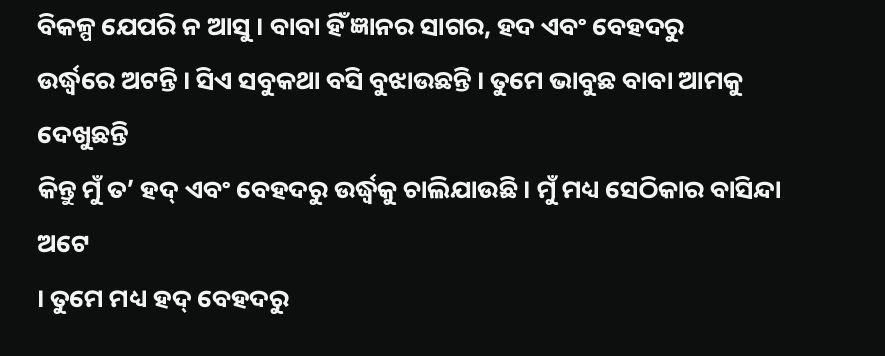ବିକଳ୍ପ ଯେପରି ନ ଆସୁ । ବାବା ହିଁ ଜ୍ଞାନର ସାଗର, ହଦ ଏବଂ ବେହଦରୁ
ଉର୍ଦ୍ଧ୍ୱରେ ଅଟନ୍ତି । ସିଏ ସବୁକଥା ବସି ବୁଝାଉଛନ୍ତି । ତୁମେ ଭାବୁଛ ବାବା ଆମକୁ ଦେଖୁଛନ୍ତି
କିନ୍ତୁ ମୁଁ ତ’ ହଦ୍ ଏବଂ ବେହଦରୁ ଉର୍ଦ୍ଧ୍ୱକୁ ଚାଲିଯାଉଛି । ମୁଁ ମଧ୍ୟ ସେଠିକାର ବାସିନ୍ଦା ଅଟେ
। ତୁମେ ମଧ୍ୟ ହଦ୍ ବେହଦରୁ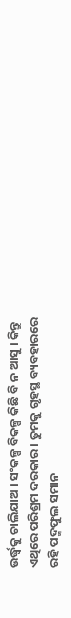ଉର୍ଦ୍ଧ୍ୱକୁ ଚାଲିଯାଅ । ସଂକଳ୍ପ ବିକଳ୍ପ କିଛି ବି ନ ଆସୁ । କିନ୍ତୁ
ଏଥିରେ ପରିଶ୍ରମ ଦରକାର । ତୁମକୁ ଗୃହସ୍ଥ ବ୍ୟବହାରରେ ରହି ପଦ୍ମଫୁଲ ସମାନ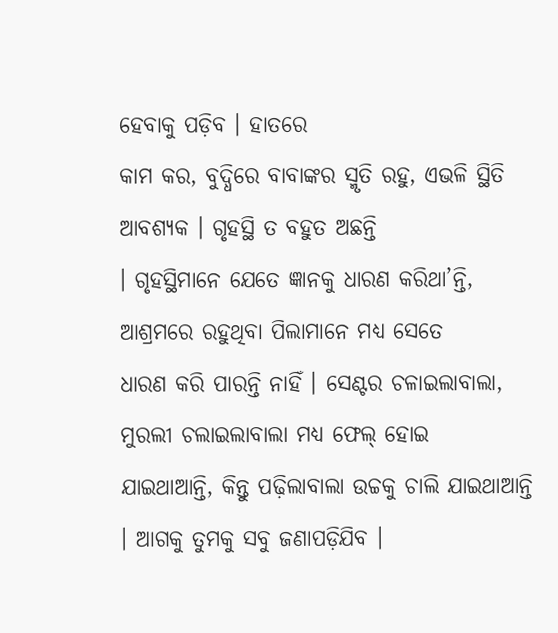ହେବାକୁ ପଡ଼ିବ । ହାତରେ
କାମ କର, ବୁଦ୍ଧିରେ ବାବାଙ୍କର ସ୍ମୃତି ରହୁ, ଏଭଳି ସ୍ଥିତି ଆବଶ୍ୟକ । ଗୃହସ୍ଥି ତ ବହୁତ ଅଛନ୍ତି
। ଗୃହସ୍ଥିମାନେ ଯେତେ ଜ୍ଞାନକୁ ଧାରଣ କରିଥା’ନ୍ତି, ଆଶ୍ରମରେ ରହୁଥିବା ପିଲାମାନେ ମଧ୍ୟ ସେତେ
ଧାରଣ କରି ପାରନ୍ତି ନାହିଁ । ସେଣ୍ଟର ଚଳାଇଲାବାଲା, ମୁରଲୀ ଚଲାଇଲାବାଲା ମଧ୍ୟ ଫେଲ୍ ହୋଇ
ଯାଇଥାଆନ୍ତି, କିନ୍ତୁ ପଢ଼ିଲାବାଲା ଉଚ୍ଚକୁ ଚାଲି ଯାଇଥାଆନ୍ତି । ଆଗକୁ ତୁମକୁ ସବୁ ଜଣାପଡ଼ିଯିବ ।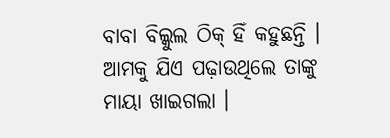ବାବା ବିଲ୍କୁଲ ଠିକ୍ ହିଁ କହୁଛନ୍ତି । ଆମକୁ ଯିଏ ପଢ଼ାଉଥିଲେ ତାଙ୍କୁ ମାୟା ଖାଇଗଲା ।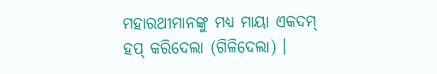ମହାରଥୀମାନଙ୍କୁ ମଧ୍ୟ ମାୟା ଏକଦମ୍ ହପ୍ କରିଦେଲା (ଗିଳିଦେଲା) ।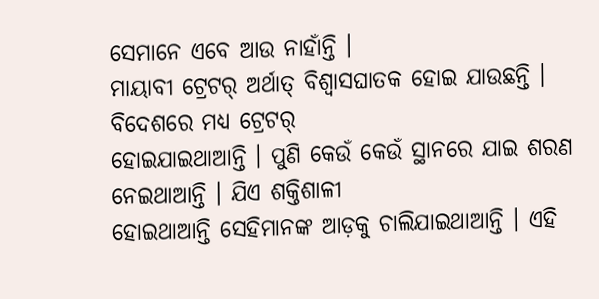ସେମାନେ ଏବେ ଆଉ ନାହାଁନ୍ତି ।
ମାୟାବୀ ଟ୍ରେଟର୍ ଅର୍ଥାତ୍ ବିଶ୍ୱାସଘାତକ ହୋଇ ଯାଉଛନ୍ତି । ବିଦେଶରେ ମଧ୍ୟ ଟ୍ରେଟର୍
ହୋଇଯାଇଥାଆନ୍ତି । ପୁଣି କେଉଁ କେଉଁ ସ୍ଥାନରେ ଯାଇ ଶରଣ ନେଇଥାଆନ୍ତି । ଯିଏ ଶକ୍ତିଶାଳୀ
ହୋଇଥାଆନ୍ତି ସେହିମାନଙ୍କ ଆଡ଼କୁ ଚାଲିଯାଇଥାଆନ୍ତି । ଏହି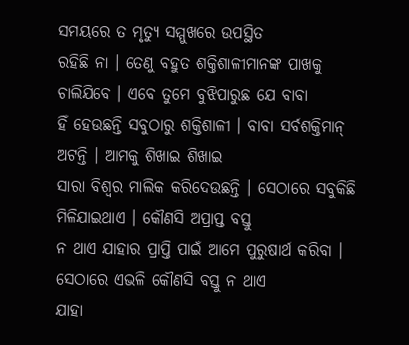ସମୟରେ ତ ମୃତ୍ୟୁ ସମ୍ମୁଖରେ ଉପସ୍ଥିତ
ରହିଛି ନା । ତେଣୁ ବହୁତ ଶକ୍ତିଶାଳୀମାନଙ୍କ ପାଖକୁ ଚାଲିଯିବେ । ଏବେ ତୁମେ ବୁଝିପାରୁଛ ଯେ ବାବା
ହିଁ ହେଉଛନ୍ତି ସବୁଠାରୁ ଶକ୍ତିଶାଳୀ । ବାବା ସର୍ବଶକ୍ତିମାନ୍ ଅଟନ୍ତି । ଆମକୁ ଶିଖାଇ ଶିଖାଇ
ସାରା ବିଶ୍ୱର ମାଲିକ କରିଦେଉଛନ୍ତି । ସେଠାରେ ସବୁକିଛି ମିଳିଯାଇଥାଏ । କୌଣସି ଅପ୍ରାପ୍ତ ବସ୍ତୁ
ନ ଥାଏ ଯାହାର ପ୍ରାପ୍ତି ପାଇଁ ଆମେ ପୁରୁଷାର୍ଥ କରିବା । ସେଠାରେ ଏଭଳି କୌଣସି ବସ୍ତୁ ନ ଥାଏ
ଯାହା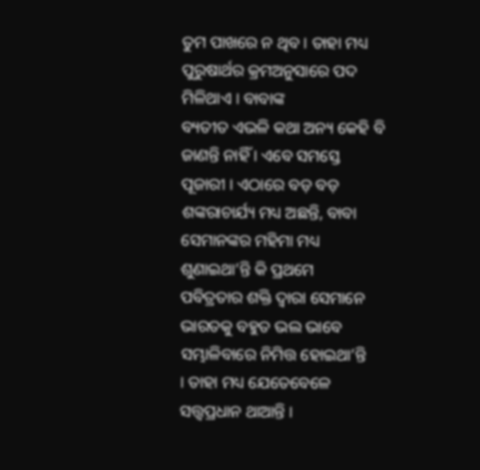ତୁମ ପାଖରେ ନ ଥିବ । ତାହା ମଧ୍ୟ ପୁରୁଷାର୍ଥର କ୍ରମଅନୁସାରେ ପଦ ମିଳିଥାଏ । ବାବାଙ୍କ
ବ୍ୟତୀତ ଏଭଳି କଥା ଅନ୍ୟ କେହି ବି ଜାଣନ୍ତି ନାହିଁ । ଏବେ ସମସ୍ତେ ପୂଜାରୀ । ଏଠାରେ ବଡ଼ ବଡ଼
ଶଙ୍କରାଚାର୍ଯ୍ୟ ମଧ୍ୟ ଅଛନ୍ତି, ବାବା ସେମାନଙ୍କର ମହିମା ମଧ୍ୟ ଶୁଣାଇଥା’ନ୍ତି କି ପ୍ରଥମେ
ପବିତ୍ରତାର ଶକ୍ତି ଦ୍ୱାରା ସେମାନେ ଭାରତକୁ ବହୁତ ଭଲ ଭାବେ ସମ୍ଭାଳିବାରେ ନିମିତ୍ତ ହୋଇଥା’ନ୍ତି
। ତାହା ମଧ୍ୟ ଯେତେବେଳେ ସତ୍ତ୍ୱପ୍ରଧାନ ଥାଆନ୍ତି ।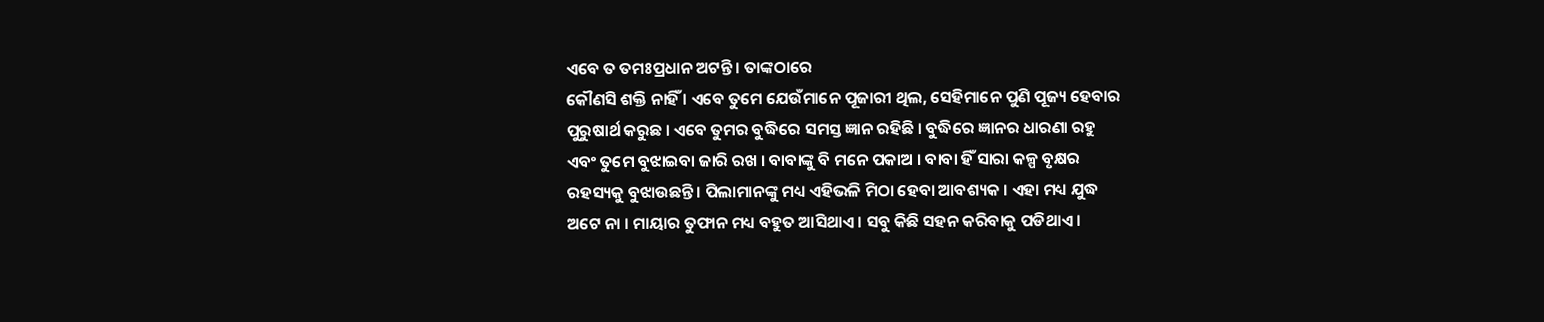ଏବେ ତ ତମଃପ୍ରଧାନ ଅଟନ୍ତି । ତାଙ୍କଠାରେ
କୌଣସି ଶକ୍ତି ନାହିଁ । ଏବେ ତୁମେ ଯେଉଁମାନେ ପୂଜାରୀ ଥିଲ, ସେହିମାନେ ପୁଣି ପୂଜ୍ୟ ହେବାର
ପୁରୁଷାର୍ଥ କରୁଛ । ଏବେ ତୁମର ବୁଦ୍ଧିରେ ସମସ୍ତ ଜ୍ଞାନ ରହିଛି । ବୁଦ୍ଧିରେ ଜ୍ଞାନର ଧାରଣା ରହୁ
ଏବଂ ତୁମେ ବୁଝାଇବା ଜାରି ରଖ । ବାବାଙ୍କୁ ବି ମନେ ପକାଅ । ବାବା ହିଁ ସାରା କଳ୍ପ ବୃକ୍ଷର
ରହସ୍ୟକୁ ବୁଝାଉଛନ୍ତି । ପିଲାମାନଙ୍କୁ ମଧ୍ୟ ଏହିଭଳି ମିଠା ହେବା ଆବଶ୍ୟକ । ଏହା ମଧ୍ୟ ଯୁଦ୍ଧ
ଅଟେ ନା । ମାୟାର ତୁଫାନ ମଧ୍ୟ ବହୁତ ଆସିଥାଏ । ସବୁ କିଛି ସହନ କରିବାକୁ ପଡିଥାଏ ।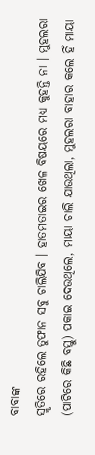ବାବାଙ୍କ
ସ୍ମୃତିରେ ରହିଲେ ତୁଫାନ ସବୁ ଚାଲିଯିବ । ହାତମତାଇର ଖେଳ ବିଷୟରେ ମଧ୍ୟ କୁହନ୍ତି ନା । ମୁହଲରା
(ପାଟିରେ କିଛି ବସ୍ତୁ) ପକାଇ ଦେଉଥିଲେ, ମାୟା ଚାଲି ଯାଉଥିଲା, ମୁହଲରା ବାହାର କଲେ ହିଁ ମାୟା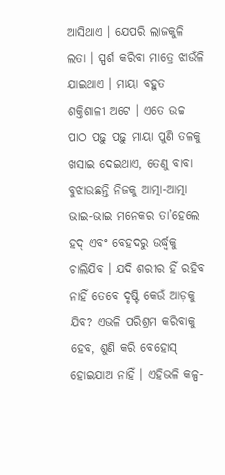ଆସିଥାଏ । ଯେପରି ଲାଜକୁଳି ଲତା । ସ୍ପର୍ଶ କରିବା ମାତ୍ରେ ଝାଉଁଳି ଯାଇଥାଏ । ମାୟା ବହୁତ
ଶକ୍ତିଶାଳୀ ଅଟେ । ଏତେ ଉଚ୍ଚ ପାଠ ପଢ଼ୁ ପଢ଼ୁ ମାୟା ପୁଣି ତଳକୁ ଖସାଇ ଦେଇଥାଏ, ତେଣୁ ବାବା
ବୁଝାଉଛନ୍ତି ନିଜକୁ ଆତ୍ମା-ଆତ୍ମା ଭାଇ-ଭାଇ ମନେକର ତା’ହେଲେ ହଦ୍ ଏବଂ ବେହଦରୁ ଉର୍ଦ୍ଧ୍ୱକୁ
ଚାଲିଯିବ । ଯଦି ଶରୀର ହିଁ ରହିବ ନାହିଁ ତେବେ ଦୃଷ୍ଟି କେଉଁ ଆଡ଼କୁ ଯିବ? ଏଭଳି ପରିଶ୍ରମ କରିବାକୁ
ହେବ, ଶୁଣି କରି ବେହୋସ୍ ହୋଇଯାଅ ନାହିଁ । ଏହିଭଳି କଳ୍ପ-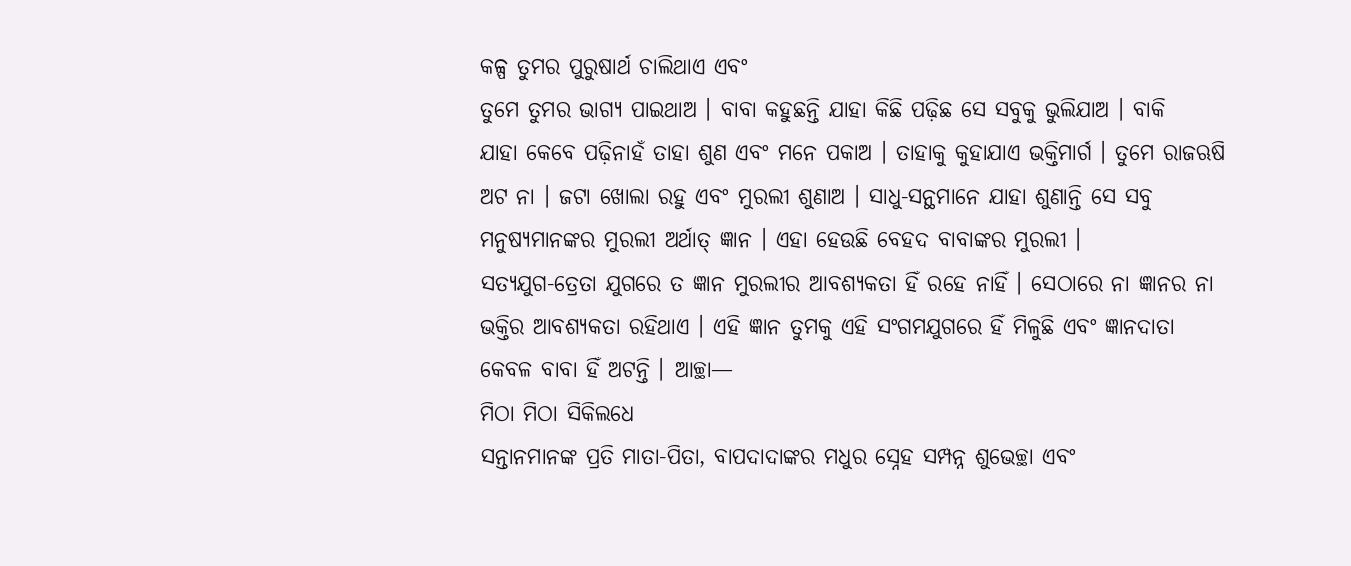କଳ୍ପ ତୁମର ପୁରୁଷାର୍ଥ ଚାଲିଥାଏ ଏବଂ
ତୁମେ ତୁମର ଭାଗ୍ୟ ପାଇଥାଅ । ବାବା କହୁଛନ୍ତି ଯାହା କିଛି ପଢ଼ିଛ ସେ ସବୁକୁ ଭୁଲିଯାଅ । ବାକି
ଯାହା କେବେ ପଢ଼ିନାହଁ ତାହା ଶୁଣ ଏବଂ ମନେ ପକାଅ । ତାହାକୁ କୁହାଯାଏ ଭକ୍ତିମାର୍ଗ । ତୁମେ ରାଜଋଷି
ଅଟ ନା । ଜଟା ଖୋଲା ରହୁ ଏବଂ ମୁରଲୀ ଶୁଣାଅ । ସାଧୁ-ସନ୍ଥମାନେ ଯାହା ଶୁଣାନ୍ତି ସେ ସବୁ
ମନୁଷ୍ୟମାନଙ୍କର ମୁରଲୀ ଅର୍ଥାତ୍ ଜ୍ଞାନ । ଏହା ହେଉଛି ବେହଦ ବାବାଙ୍କର ମୁରଲୀ ।
ସତ୍ୟଯୁଗ-ତ୍ରେତା ଯୁଗରେ ତ ଜ୍ଞାନ ମୁରଲୀର ଆବଶ୍ୟକତା ହିଁ ରହେ ନାହିଁ । ସେଠାରେ ନା ଜ୍ଞାନର ନା
ଭକ୍ତିର ଆବଶ୍ୟକତା ରହିଥାଏ । ଏହି ଜ୍ଞାନ ତୁମକୁ ଏହି ସଂଗମଯୁଗରେ ହିଁ ମିଳୁଛି ଏବଂ ଜ୍ଞାନଦାତା
କେବଳ ବାବା ହିଁ ଅଟନ୍ତି । ଆଚ୍ଛା—
ମିଠା ମିଠା ସିକିଲଧେ
ସନ୍ତାନମାନଙ୍କ ପ୍ରତି ମାତା-ପିତା, ବାପଦାଦାଙ୍କର ମଧୁର ସ୍ନେହ ସମ୍ପନ୍ନ ଶୁଭେଚ୍ଛା ଏବଂ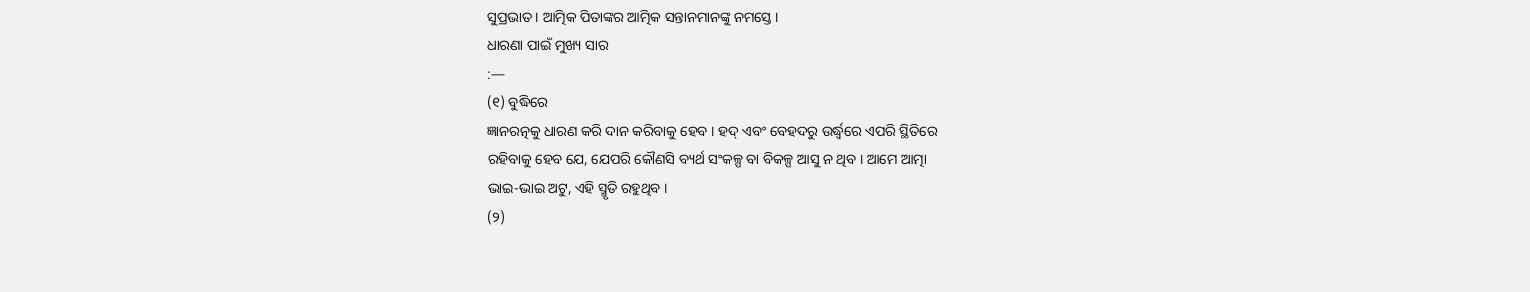ସୁପ୍ରଭାତ । ଆତ୍ମିକ ପିତାଙ୍କର ଆତ୍ମିକ ସନ୍ତାନମାନଙ୍କୁ ନମସ୍ତେ ।
ଧାରଣା ପାଇଁ ମୁଖ୍ୟ ସାର
:—
(୧) ବୁଦ୍ଧିରେ
ଜ୍ଞାନରତ୍ନକୁ ଧାରଣ କରି ଦାନ କରିବାକୁ ହେବ । ହଦ୍ ଏବଂ ବେହଦରୁ ଉର୍ଦ୍ଧ୍ୱରେ ଏପରି ସ୍ଥିତିରେ
ରହିବାକୁ ହେବ ଯେ, ଯେପରି କୌଣସି ବ୍ୟର୍ଥ ସଂକଳ୍ପ ବା ବିକଳ୍ପ ଆସୁ ନ ଥିବ । ଆମେ ଆତ୍ମା
ଭାଇ-ଭାଇ ଅଟୁ, ଏହି ସ୍ମୃତି ରହୁଥିବ ।
(୨)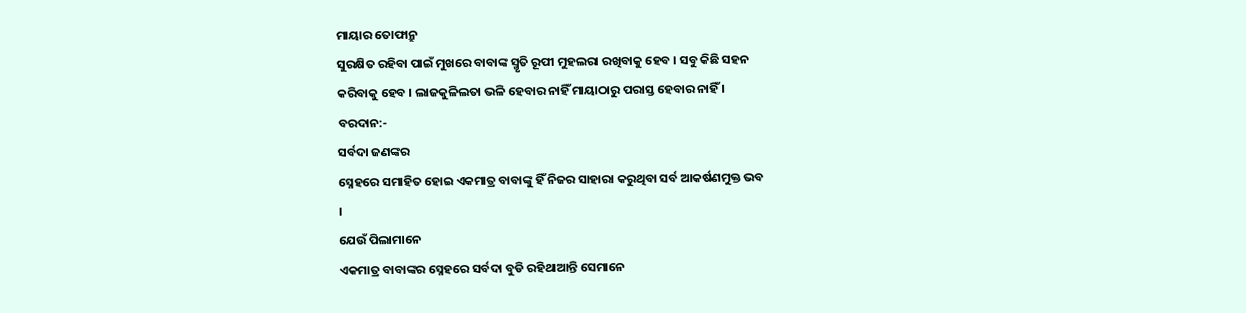ମାୟାର ତୋଫାନ୍ରୁ
ସୁରକ୍ଷିତ ରହିବା ପାଇଁ ମୁଖରେ ବାବାଙ୍କ ସ୍ମୃତି ରୂପୀ ମୁହଲରା ରଖିବାକୁ ହେବ । ସବୁ କିଛି ସହନ
କରିବାକୁ ହେବ । ଲାଜକୁଳିଲତା ଭଳି ହେବାର ନାହିଁ ମାୟାଠାରୁ ପରାସ୍ତ ହେବାର ନାହିଁ ।
ବରଦାନ:-
ସର୍ବଦା ଜଣଙ୍କର
ସ୍ନେହରେ ସମାହିତ ହୋଇ ଏକମାତ୍ର ବାବାଙ୍କୁ ହିଁ ନିଜର ସାହାରା କରୁଥିବା ସର୍ବ ଆକର୍ଷଣମୁକ୍ତ ଭବ
।
ଯେଉଁ ପିଲାମାନେ
ଏକମାତ୍ର ବାବାଙ୍କର ସ୍ନେହରେ ସର୍ବଦା ବୁଡି ରହିଥାଆନ୍ତି ସେମାନେ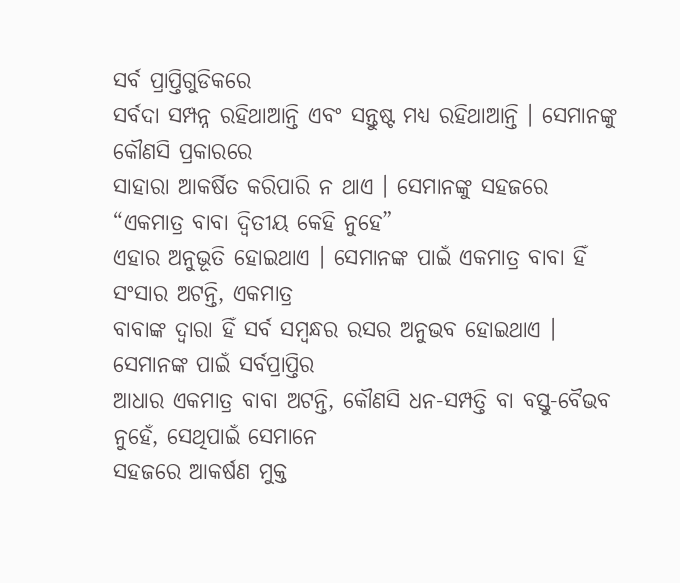ସର୍ବ ପ୍ରାପ୍ତିଗୁଡିକରେ
ସର୍ବଦା ସମ୍ପନ୍ନ ରହିଥାଆନ୍ତି ଏବଂ ସନ୍ତୁଷ୍ଟ ମଧ୍ୟ ରହିଥାଆନ୍ତି । ସେମାନଙ୍କୁ କୌଣସି ପ୍ରକାରରେ
ସାହାରା ଆକର୍ଷିତ କରିପାରି ନ ଥାଏ । ସେମାନଙ୍କୁ ସହଜରେ “ଏକମାତ୍ର ବାବା ଦ୍ୱିତୀୟ କେହି ନୁହେ”
ଏହାର ଅନୁଭୂତି ହୋଇଥାଏ । ସେମାନଙ୍କ ପାଇଁ ଏକମାତ୍ର ବାବା ହିଁ ସଂସାର ଅଟନ୍ତି, ଏକମାତ୍ର
ବାବାଙ୍କ ଦ୍ୱାରା ହିଁ ସର୍ବ ସମ୍ବନ୍ଧର ରସର ଅନୁଭବ ହୋଇଥାଏ । ସେମାନଙ୍କ ପାଇଁ ସର୍ବପ୍ରାପ୍ତିର
ଆଧାର ଏକମାତ୍ର ବାବା ଅଟନ୍ତି, କୌଣସି ଧନ-ସମ୍ପତ୍ତି ବା ବସ୍ତୁ-ବୈଭବ ନୁହେଁ, ସେଥିପାଇଁ ସେମାନେ
ସହଜରେ ଆକର୍ଷଣ ମୁକ୍ତ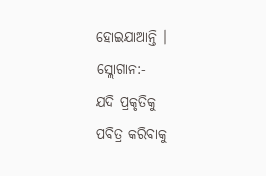ହୋଇଯାଆନ୍ତି ।
ସ୍ଲୋଗାନ:-
ଯଦି ପ୍ରକୃତିକୁ
ପବିତ୍ର କରିବାକୁ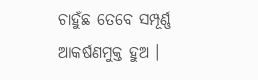ଚାହୁଁଛ ତେବେ ସମ୍ପୂର୍ଣ୍ଣ ଆକର୍ଷଣମୁକ୍ତ ହୁଅ ।